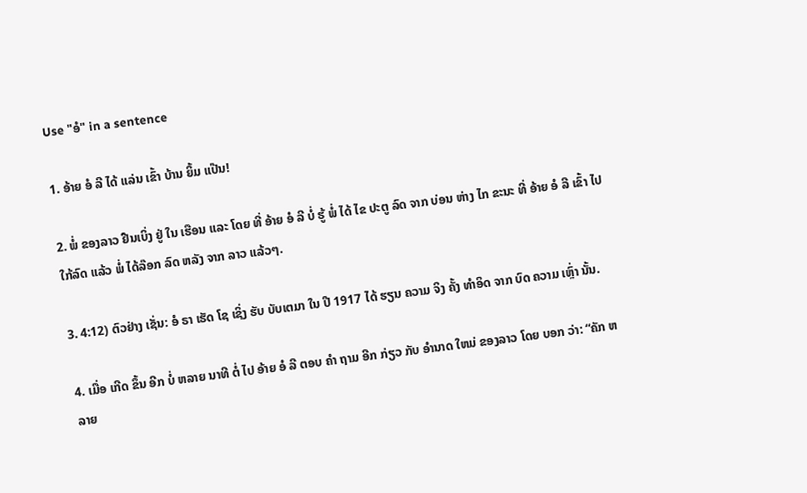Use "ອໍ" in a sentence

1. ອ້າຍ ອໍ ລີ ໄດ້ ແລ່ນ ເຂົ້າ ບ້ານ ຍິ້ມ ແປ໊ນ!

2. ພໍ່ ຂອງລາວ ຢືນເບິ່ງ ຢູ່ ໃນ ເຮືອນ ແລະ ໂດຍ ທີ່ ອ້າຍ ອໍ ລີ ບໍ່ ຮູ້ ພໍ່ ໄດ້ ໄຂ ປະຕູ ລົດ ຈາກ ບ່ອນ ຫ່າງ ໄກ ຂະນະ ທີ່ ອ້າຍ ອໍ ລີ ເຂົ້າ ໄປ ໃກ້ລົດ ແລ້ວ ພໍ່ ໄດ້ລ໊ອກ ລົດ ຫລັງ ຈາກ ລາວ ແລ້ວໆ.

3. 4:12) ຕົວຢ່າງ ເຊັ່ນ: ອໍ ຣາ ເຮັດ ໂຊ ເຊິ່ງ ຮັບ ບັບເຕມາ ໃນ ປີ 1917 ໄດ້ ຮຽນ ຄວາມ ຈິງ ຄັ້ງ ທໍາອິດ ຈາກ ບົດ ຄວາມ ເຫຼົ່າ ນັ້ນ.

4. ເມື່ອ ເກີດ ຂຶ້ນ ອີກ ບໍ່ ຫລາຍ ນາທີ ຕໍ່ ໄປ ອ້າຍ ອໍ ລີ ຕອບ ຄໍາ ຖາມ ອີກ ກ່ຽວ ກັບ ອໍານາດ ໃຫມ່ ຂອງລາວ ໂດຍ ບອກ ວ່າ: “ຄັກ ຫລາຍ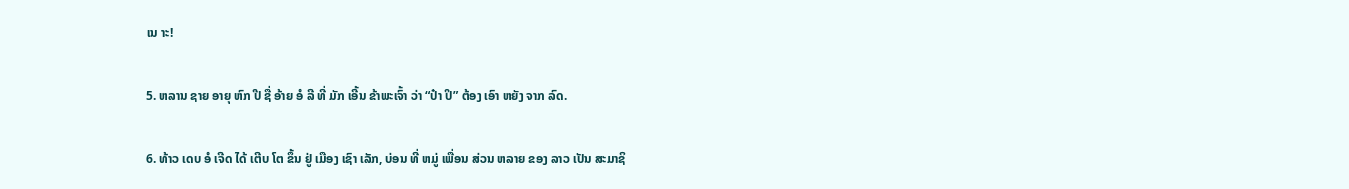ເນ າະ!

5. ຫລານ ຊາຍ ອາຍຸ ຫົກ ປີ ຊື່ ອ້າຍ ອໍ ລີ ທີ່ ມັກ ເອີ້ນ ຂ້າພະເຈົ້າ ວ່າ “ປ໋າ ປິ” ຕ້ອງ ເອົາ ຫຍັງ ຈາກ ລົດ.

6. ທ້າວ ເດບ ອໍ ເຈີດ ໄດ້ ເຕີບ ໂຕ ຂຶ້ນ ຢູ່ ເມືອງ ເຊົາ ເລັກ, ບ່ອນ ທີ່ ຫມູ່ ເພື່ອນ ສ່ວນ ຫລາຍ ຂອງ ລາວ ເປັນ ສະມາຊິ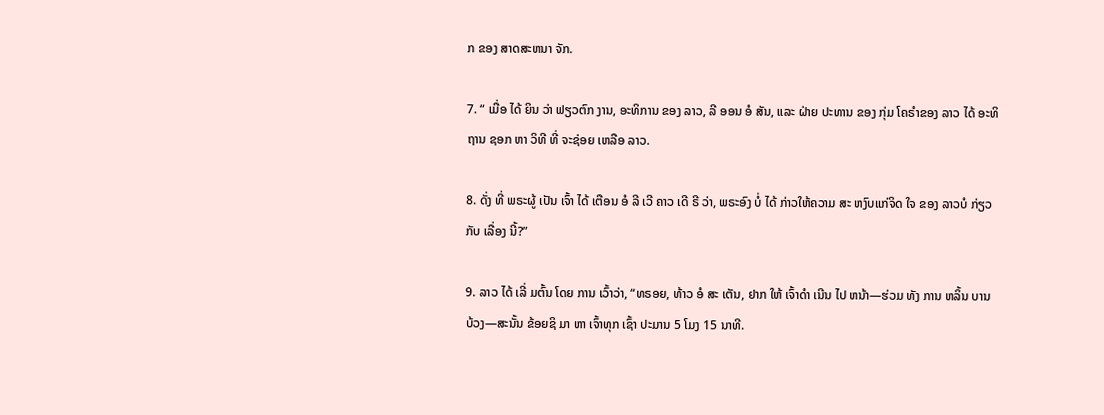ກ ຂອງ ສາດສະຫນາ ຈັກ.

7. “ ເມື່ອ ໄດ້ ຍິນ ວ່າ ຟຽວຕົກ ງານ, ອະທິການ ຂອງ ລາວ, ລີ ອອນ ອໍ ສັນ, ແລະ ຝ່າຍ ປະທານ ຂອງ ກຸ່ມ ໂຄຣໍາຂອງ ລາວ ໄດ້ ອະທິຖານ ຊອກ ຫາ ວິທີ ທີ່ ຈະຊ່ອຍ ເຫລືອ ລາວ.

8. ດັ່ງ ທີ່ ພຣະຜູ້ ເປັນ ເຈົ້າ ໄດ້ ເຕືອນ ອໍ ລີ ເວີ ຄາວ ເດີ ຣີ ວ່າ, ພຣະອົງ ບໍ່ ໄດ້ ກ່າວໃຫ້ຄວາມ ສະ ຫງົບແກ່ຈິດ ໃຈ ຂອງ ລາວບໍ ກ່ຽວ ກັບ ເລື່ອງ ນີ້?”

9. ລາວ ໄດ້ ເລີ່ ມຕົ້ນ ໂດຍ ການ ເວົ້າວ່າ, “ທຣອຍ, ທ້າວ ອໍ ສະ ເຕັນ, ຢາກ ໃຫ້ ເຈົ້າດໍາ ເນີນ ໄປ ຫນ້າ—ຮ່ວມ ທັງ ການ ຫລິ້ນ ບານ ບ້ວງ—ສະນັ້ນ ຂ້ອຍຊິ ມາ ຫາ ເຈົ້າທຸກ ເຊົ້າ ປະມານ 5 ໂມງ 15 ນາທີ.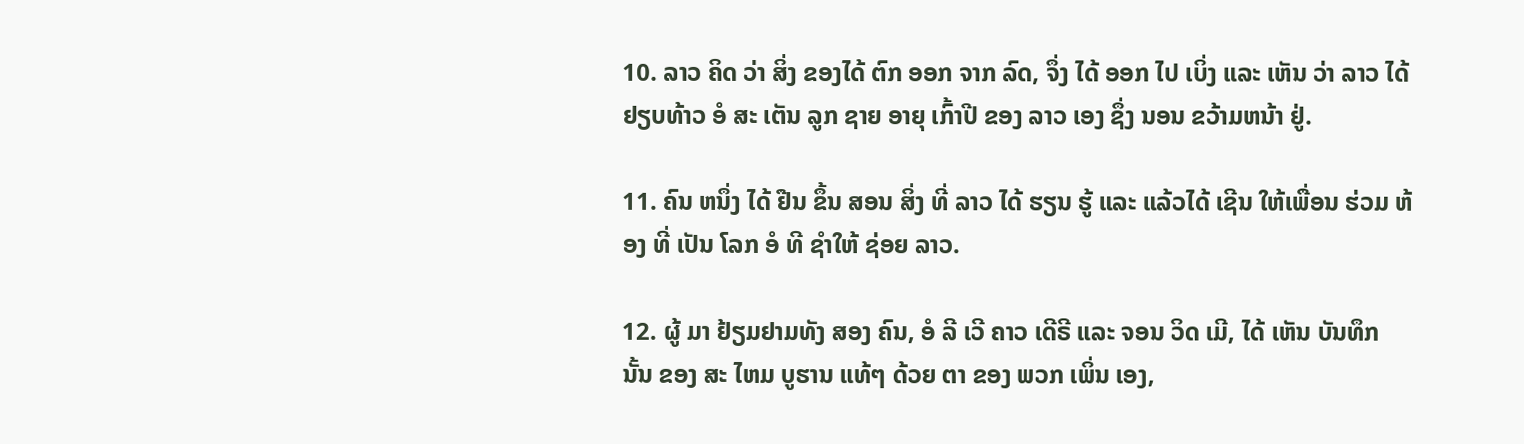10. ລາວ ຄິດ ວ່າ ສິ່ງ ຂອງໄດ້ ຕົກ ອອກ ຈາກ ລົດ, ຈຶ່ງ ໄດ້ ອອກ ໄປ ເບິ່ງ ແລະ ເຫັນ ວ່າ ລາວ ໄດ້ ຢຽບທ້າວ ອໍ ສະ ເຕັນ ລູກ ຊາຍ ອາຍຸ ເກົ້າປີ ຂອງ ລາວ ເອງ ຊຶ່ງ ນອນ ຂວ້າມຫນ້າ ຢູ່.

11. ຄົນ ຫນຶ່ງ ໄດ້ ຢືນ ຂຶ້ນ ສອນ ສິ່ງ ທີ່ ລາວ ໄດ້ ຮຽນ ຮູ້ ແລະ ແລ້ວໄດ້ ເຊີນ ໃຫ້ເພື່ອນ ຮ່ວມ ຫ້ອງ ທີ່ ເປັນ ໂລກ ອໍ ທີ ຊໍາໃຫ້ ຊ່ອຍ ລາວ.

12. ຜູ້ ມາ ຢ້ຽມຢາມທັງ ສອງ ຄົນ, ອໍ ລີ ເວີ ຄາວ ເດີຣີ ແລະ ຈອນ ວິດ ເມີ, ໄດ້ ເຫັນ ບັນທຶກ ນັ້ນ ຂອງ ສະ ໄຫມ ບູຮານ ແທ້ໆ ດ້ວຍ ຕາ ຂອງ ພວກ ເພິ່ນ ເອງ,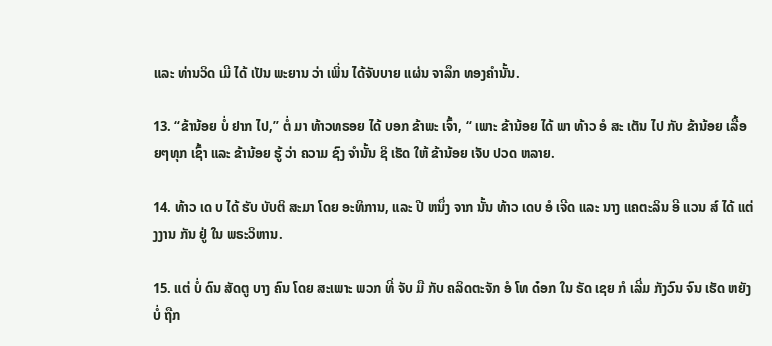ແລະ ທ່ານວິດ ເມີ ໄດ້ ເປັນ ພະຍານ ວ່າ ເພິ່ນ ໄດ້ຈັບບາຍ ແຜ່ນ ຈາລຶກ ທອງຄໍານັ້ນ.

13. “ຂ້ານ້ອຍ ບໍ່ ຢາກ ໄປ,” ຕໍ່ ມາ ທ້າວທຣອຍ ໄດ້ ບອກ ຂ້າພະ ເຈົ້າ, “ ເພາະ ຂ້ານ້ອຍ ໄດ້ ພາ ທ້າວ ອໍ ສະ ເຕັນ ໄປ ກັບ ຂ້ານ້ອຍ ເລື້ອຍໆທຸກ ເຊົ້າ ແລະ ຂ້ານ້ອຍ ຮູ້ ວ່າ ຄວາມ ຊົງ ຈໍານັ້ນ ຊິ ເຮັດ ໃຫ້ ຂ້ານ້ອຍ ເຈັບ ປວດ ຫລາຍ.

14. ທ້າວ ເດ ບ ໄດ້ ຮັບ ບັບຕິ ສະມາ ໂດຍ ອະທິການ, ແລະ ປີ ຫນຶ່ງ ຈາກ ນັ້ນ ທ້າວ ເດບ ອໍ ເຈີດ ແລະ ນາງ ແຄຕະລິນ ອີ ແວນ ສ໌ ໄດ້ ແຕ່ງງານ ກັນ ຢູ່ ໃນ ພຣະວິຫານ.

15. ແຕ່ ບໍ່ ດົນ ສັດຕູ ບາງ ຄົນ ໂດຍ ສະເພາະ ພວກ ທີ່ ຈັບ ມື ກັບ ຄລິດຕະຈັກ ອໍ ໂທ ດ໋ອກ ໃນ ຣັດ ເຊຍ ກໍ ເລີ່ມ ກັງວົນ ຈົນ ເຮັດ ຫຍັງ ບໍ່ ຖືກ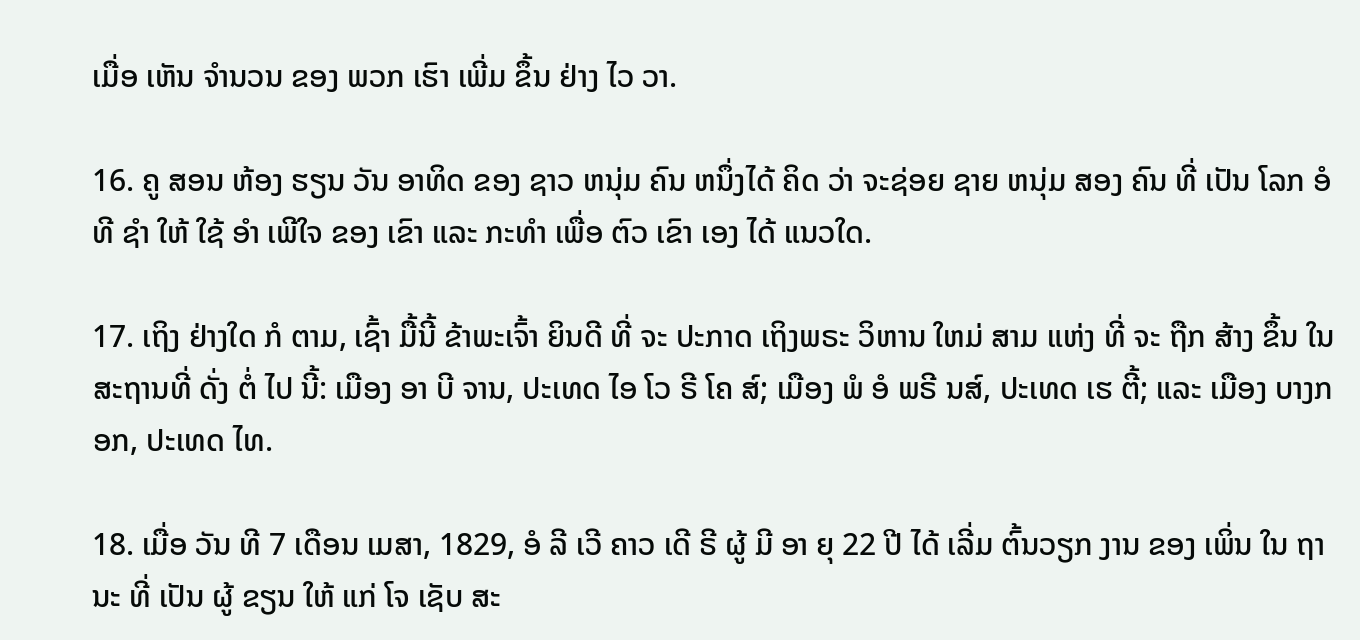ເມື່ອ ເຫັນ ຈໍານວນ ຂອງ ພວກ ເຮົາ ເພີ່ມ ຂຶ້ນ ຢ່າງ ໄວ ວາ.

16. ຄູ ສອນ ຫ້ອງ ຮຽນ ວັນ ອາທິດ ຂອງ ຊາວ ຫນຸ່ມ ຄົນ ຫນຶ່ງໄດ້ ຄິດ ວ່າ ຈະຊ່ອຍ ຊາຍ ຫນຸ່ມ ສອງ ຄົນ ທີ່ ເປັນ ໂລກ ອໍ ທີ ຊໍາ ໃຫ້ ໃຊ້ ອໍາ ເພີໃຈ ຂອງ ເຂົາ ແລະ ກະທໍາ ເພື່ອ ຕົວ ເຂົາ ເອງ ໄດ້ ແນວໃດ.

17. ເຖິງ ຢ່າງໃດ ກໍ ຕາມ, ເຊົ້າ ມື້ນີ້ ຂ້າພະເຈົ້າ ຍິນດີ ທີ່ ຈະ ປະກາດ ເຖິງພຣະ ວິຫານ ໃຫມ່ ສາມ ແຫ່ງ ທີ່ ຈະ ຖືກ ສ້າງ ຂຶ້ນ ໃນ ສະຖານທີ່ ດັ່ງ ຕໍ່ ໄປ ນີ້: ເມືອງ ອາ ບີ ຈານ, ປະເທດ ໄອ ໂວ ຣີ ໂຄ ສ໌; ເມືອງ ພໍ ອໍ ພຣີ ນສ໌, ປະເທດ ເຮ ຕີ້; ແລະ ເມືອງ ບາງກອກ, ປະເທດ ໄທ.

18. ເມື່ອ ວັນ ທີ 7 ເດືອນ ເມສາ, 1829, ອໍ ລີ ເວີ ຄາວ ເດີ ຣີ ຜູ້ ມີ ອາ ຍຸ 22 ປີ ໄດ້ ເລີ່ມ ຕົ້ນວຽກ ງານ ຂອງ ເພິ່ນ ໃນ ຖາ ນະ ທີ່ ເປັນ ຜູ້ ຂຽນ ໃຫ້ ແກ່ ໂຈ ເຊັບ ສະ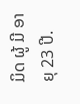ມິດ ຜູ້ ມີ ອາ ຍຸ 23 ປີ.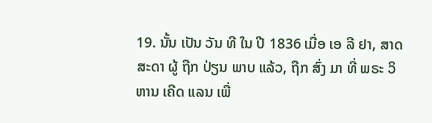19. ນັ້ນ ເປັນ ວັນ ທີ ໃນ ປີ 1836 ເມື່ອ ເອ ລີ ຢາ, ສາດສະດາ ຜູ້ ຖືກ ປ່ຽນ ພາບ ແລ້ວ, ຖືກ ສົ່ງ ມາ ທີ່ ພຣະ ວິ ຫານ ເຄີດ ແລນ ເພື່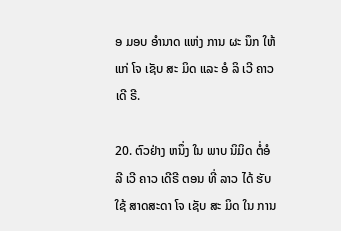ອ ມອບ ອໍານາດ ແຫ່ງ ການ ຜະ ນຶກ ໃຫ້ ແກ່ ໂຈ ເຊັບ ສະ ມິດ ແລະ ອໍ ລິ ເວີ ຄາວ ເດີ ຣີ.

20. ຕົວຢ່າງ ຫນຶ່ງ ໃນ ພາບ ນິມິດ ຕໍ່ອໍລີ ເວີ ຄາວ ເດີຣີ ຕອນ ທີ່ ລາວ ໄດ້ ຮັບ ໃຊ້ ສາດສະດາ ໂຈ ເຊັບ ສະ ມິດ ໃນ ການ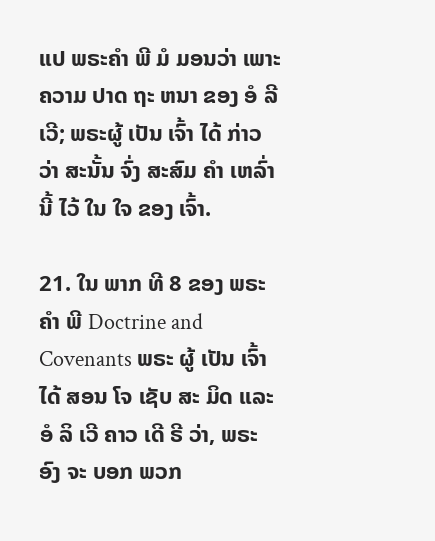ແປ ພຣະຄໍາ ພີ ມໍ ມອນວ່າ ເພາະ ຄວາມ ປາດ ຖະ ຫນາ ຂອງ ອໍ ລີ ເວີ; ພຣະຜູ້ ເປັນ ເຈົ້າ ໄດ້ ກ່າວ ວ່າ ສະນັ້ນ ຈົ່ງ ສະສົມ ຄໍາ ເຫລົ່ານີ້ ໄວ້ ໃນ ໃຈ ຂອງ ເຈົ້າ.

21. ໃນ ພາກ ທີ 8 ຂອງ ພຣະ ຄໍາ ພີ Doctrine and Covenants ພຣະ ຜູ້ ເປັນ ເຈົ້າ ໄດ້ ສອນ ໂຈ ເຊັບ ສະ ມິດ ແລະ ອໍ ລິ ເວີ ຄາວ ເດີ ຣີ ວ່າ, ພຣະ ອົງ ຈະ ບອກ ພວກ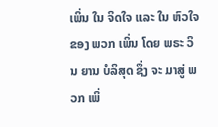ເພິ່ນ ໃນ ຈິດໃຈ ແລະ ໃນ ຫົວໃຈ ຂອງ ພວກ ເພິ່ນ ໂດຍ ພຣະ ວິນ ຍານ ບໍລິສຸດ ຊຶ່ງ ຈະ ມາສູ່ ພວກ ເພິ່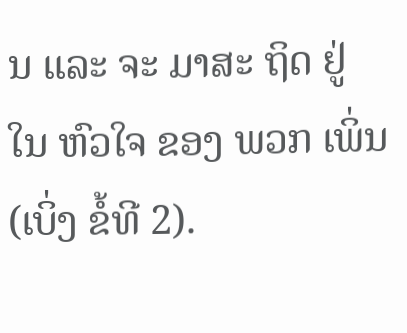ນ ແລະ ຈະ ມາສະ ຖິດ ຢູ່ ໃນ ຫົວໃຈ ຂອງ ພວກ ເພິ່ນ (ເບິ່ງ ຂໍ້ທີ 2).